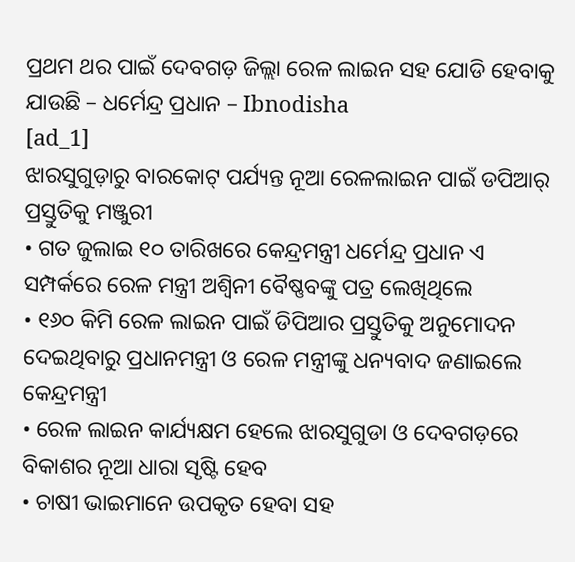ପ୍ରଥମ ଥର ପାଇଁ ଦେବଗଡ଼ ଜିଲ୍ଲା ରେଳ ଲାଇନ ସହ ଯୋଡି ହେବାକୁ ଯାଉଛି – ଧର୍ମେନ୍ଦ୍ର ପ୍ରଧାନ – Ibnodisha
[ad_1]
ଝାରସୁଗୁଡ଼ାରୁ ବାରକୋଟ୍ ପର୍ଯ୍ୟନ୍ତ ନୂଆ ରେଳଲାଇନ ପାଇଁ ଡପିଆର୍ ପ୍ରସ୍ତୁତିକୁ ମଞ୍ଜୁରୀ
• ଗତ ଜୁଲାଇ ୧୦ ତାରିଖରେ କେନ୍ଦ୍ରମନ୍ତ୍ରୀ ଧର୍ମେନ୍ଦ୍ର ପ୍ରଧାନ ଏ ସମ୍ପର୍କରେ ରେଳ ମନ୍ତ୍ରୀ ଅଶ୍ୱିନୀ ବୈଷ୍ଣବଙ୍କୁ ପତ୍ର ଲେଖିଥିଲେ
• ୧୬୦ କିମି ରେଳ ଲାଇନ ପାଇଁ ଡିପିଆର ପ୍ରସ୍ତୁତିକୁ ଅନୁମୋଦନ ଦେଇଥିବାରୁ ପ୍ରଧାନମନ୍ତ୍ରୀ ଓ ରେଳ ମନ୍ତ୍ରୀଙ୍କୁ ଧନ୍ୟବାଦ ଜଣାଇଲେ କେନ୍ଦ୍ରମନ୍ତ୍ରୀ
• ରେଳ ଲାଇନ କାର୍ଯ୍ୟକ୍ଷମ ହେଲେ ଝାରସୁଗୁଡା ଓ ଦେବଗଡ଼ରେ ବିକାଶର ନୂଆ ଧାରା ସୃଷ୍ଟି ହେବ
• ଚାଷୀ ଭାଇମାନେ ଉପକୃତ ହେବା ସହ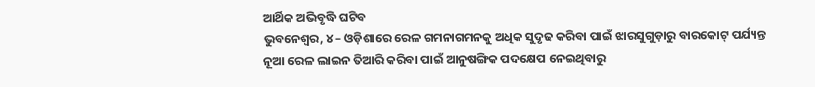ଆର୍ଥିକ ଅଭିବୃଦ୍ଧି ଘଟିବ
ଭୁବନେଶ୍ୱର, ୪ – ଓଡ଼ିଶାରେ ରେଳ ଗମନାଗମନକୁ ଅଧିକ ସୁଦୃଢ କରିବା ପାଇଁ ଝାରସୁଗୁଡ଼ାରୁ ବାରକୋଟ୍ ପର୍ଯ୍ୟନ୍ତ ନୂଆ ରେଳ ଲାଇନ ତିଆରି କରିବା ପାଇଁ ଆନୁଷଙ୍ଗିକ ପଦକ୍ଷେପ ନେଇଥିବାରୁ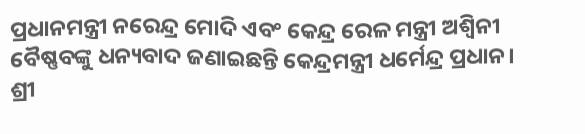ପ୍ରଧାନମନ୍ତ୍ରୀ ନରେନ୍ଦ୍ର ମୋଦି ଏବଂ କେନ୍ଦ୍ର ରେଳ ମନ୍ତ୍ରୀ ଅଶ୍ୱିନୀ ବୈଷ୍ଣବଙ୍କୁ ଧନ୍ୟବାଦ ଜଣାଇଛନ୍ତି କେନ୍ଦ୍ରମନ୍ତ୍ରୀ ଧର୍ମେନ୍ଦ୍ର ପ୍ରଧାନ।
ଶ୍ରୀ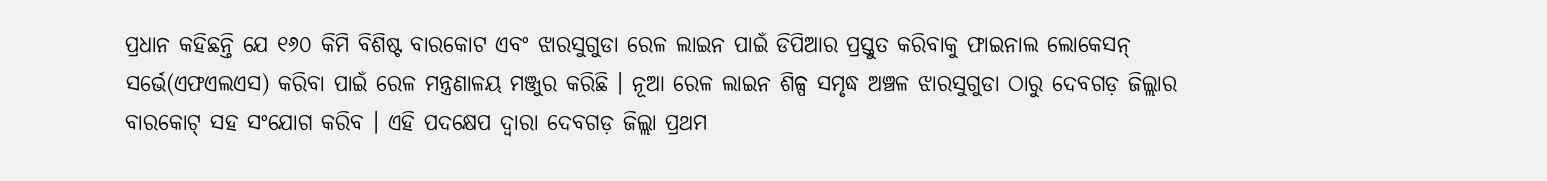ପ୍ରଧାନ କହିଛନ୍ତି ଯେ ୧୬୦ କିମି ବିଶିଷ୍ଟ ବାରକୋଟ ଏବଂ ଝାରସୁଗୁଡା ରେଳ ଲାଇନ ପାଇଁ ଡିପିଆର ପ୍ରସ୍ତୁତ କରିବାକୁ ଫାଇନାଲ ଲୋକେସନ୍ ସର୍ଭେ(ଏଫଏଲଏସ) କରିବା ପାଇଁ ରେଳ ମନ୍ତ୍ରଣାଳୟ ମଞ୍ଜୁର କରିଛି । ନୂଆ ରେଳ ଲାଇନ ଶିଳ୍ପ ସମୃଦ୍ଧ ଅଞ୍ଚଳ ଝାରସୁଗୁଡା ଠାରୁ ଦେବଗଡ଼ ଜିଲ୍ଲାର ବାରକୋଟ୍ ସହ ସଂଯୋଗ କରିବ । ଏହି ପଦକ୍ଷେପ ଦ୍ୱାରା ଦେବଗଡ଼ ଜିଲ୍ଲା ପ୍ରଥମ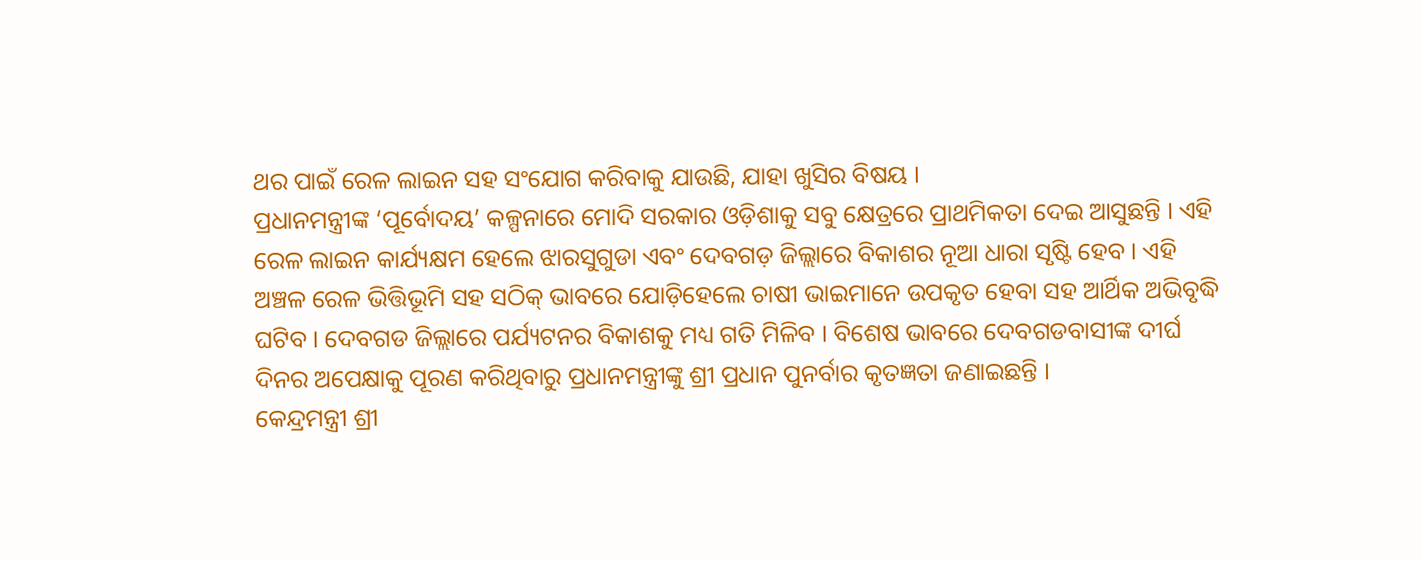ଥର ପାଇଁ ରେଳ ଲାଇନ ସହ ସଂଯୋଗ କରିବାକୁ ଯାଉଛି, ଯାହା ଖୁସିର ବିଷୟ ।
ପ୍ରଧାନମନ୍ତ୍ରୀଙ୍କ ‘ପୂର୍ବୋଦୟ’ କଳ୍ପନାରେ ମୋଦି ସରକାର ଓଡ଼ିଶାକୁ ସବୁ କ୍ଷେତ୍ରରେ ପ୍ରାଥମିକତା ଦେଇ ଆସୁଛନ୍ତି । ଏହି ରେଳ ଲାଇନ କାର୍ଯ୍ୟକ୍ଷମ ହେଲେ ଝାରସୁଗୁଡା ଏବଂ ଦେବଗଡ଼ ଜିଲ୍ଲାରେ ବିକାଶର ନୂଆ ଧାରା ସୃଷ୍ଟି ହେବ । ଏହି ଅଞ୍ଚଳ ରେଳ ଭିତ୍ତିଭୂମି ସହ ସଠିକ୍ ଭାବରେ ଯୋଡ଼ିହେଲେ ଚାଷୀ ଭାଇମାନେ ଉପକୃତ ହେବା ସହ ଆର୍ଥିକ ଅଭିବୃଦ୍ଧି ଘଟିବ । ଦେବଗଡ ଜିଲ୍ଲାରେ ପର୍ଯ୍ୟଟନର ବିକାଶକୁ ମଧ୍ୟ ଗତି ମିଳିବ । ବିଶେଷ ଭାବରେ ଦେବଗଡବାସୀଙ୍କ ଦୀର୍ଘ ଦିନର ଅପେକ୍ଷାକୁ ପୂରଣ କରିଥିବାରୁ ପ୍ରଧାନମନ୍ତ୍ରୀଙ୍କୁ ଶ୍ରୀ ପ୍ରଧାନ ପୁନର୍ବାର କୃତଜ୍ଞତା ଜଣାଇଛନ୍ତି ।
କେନ୍ଦ୍ରମନ୍ତ୍ରୀ ଶ୍ରୀ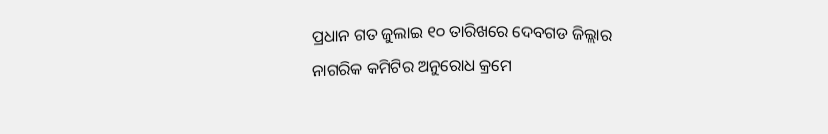ପ୍ରଧାନ ଗତ ଜୁଲାଇ ୧୦ ତାରିଖରେ ଦେବଗଡ ଜିଲ୍ଲାର ନାଗରିକ କମିଟିର ଅନୁରୋଧ କ୍ରମେ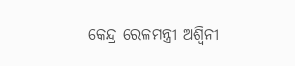କେନ୍ଦ୍ର ରେଳମନ୍ତ୍ରୀ ଅଶ୍ୱିନୀ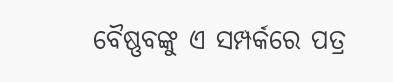ବୈଷ୍ଣବଙ୍କୁ ଏ ସମ୍ପର୍କରେ ପତ୍ର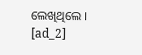ଲେଖିଥିଲେ ।
[ad_2]